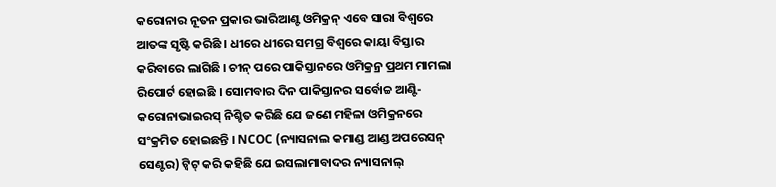କରୋନାର ନୂତନ ପ୍ରକାର ଭାରିଆଣ୍ଟ ଓମିକ୍ରନ୍ ଏବେ ସାରା ବିଶ୍ୱରେ ଆତଙ୍କ ସୃଷ୍ଟି କରିଛି । ଧୀରେ ଧୀରେ ସମଗ୍ର ବିଶ୍ୱରେ କାୟା ବିସ୍ତାର କରିବାରେ ଲାଗିଛି । ଚୀନ୍ ପରେ ପାକିସ୍ତାନରେ ଓମିକ୍ରନ୍ର ପ୍ରଥମ ମାମଲା ରିପୋର୍ଟ ହୋଇଛି । ସୋମବାର ଦିନ ପାକିସ୍ତାନର ସର୍ବୋଚ୍ଚ ଆଣ୍ଟି-କରୋନାଭାଇରସ୍ ନିଶ୍ଚିତ କରିଛି ଯେ ଜଣେ ମହିଳା ଓମିକ୍ରନରେ ସଂକ୍ରମିତ ହୋଇଛନ୍ତି । NCOC (ନ୍ୟାସନାଲ କମାଣ୍ଡ ଆଣ୍ଡ ଅପରେସନ୍ ସେଣ୍ଟର) ଟ୍ୱିଟ୍ କରି କହିଛି ଯେ ଇସଲାମାବାଦର ନ୍ୟାସନାଲ୍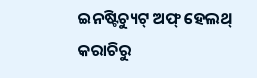ଇନଷ୍ଟିଚ୍ୟୁଟ୍ ଅଫ୍ ହେଲଥ୍ କରାଚିରୁ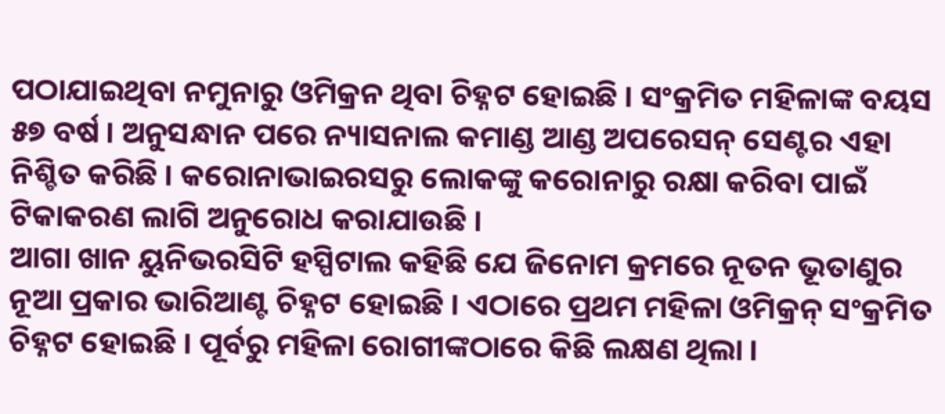ପଠାଯାଇଥିବା ନମୁନାରୁ ଓମିକ୍ରନ ଥିବା ଚିହ୍ନଟ ହୋଇଛି । ସଂକ୍ରମିତ ମହିଳାଙ୍କ ବୟସ ୫୭ ବର୍ଷ । ଅନୁସନ୍ଧାନ ପରେ ନ୍ୟାସନାଲ କମାଣ୍ଡ ଆଣ୍ଡ ଅପରେସନ୍ ସେଣ୍ଟର ଏହା ନିଶ୍ଚିତ କରିଛି । କରୋନାଭାଇରସରୁ ଲୋକଙ୍କୁ କରୋନାରୁ ରକ୍ଷା କରିବା ପାଇଁ ଟିକାକରଣ ଲାଗି ଅନୁରୋଧ କରାଯାଉଛି ।
ଆଗା ଖାନ ୟୁନିଭରସିଟି ହସ୍ପିଟାଲ କହିଛି ଯେ ଜିନୋମ କ୍ରମରେ ନୂତନ ଭୂତାଣୁର ନୂଆ ପ୍ରକାର ଭାରିଆଣ୍ଟ ଚିହ୍ନଟ ହୋଇଛି । ଏଠାରେ ପ୍ରଥମ ମହିଳା ଓମିକ୍ରନ୍ ସଂକ୍ରମିତ ଚିହ୍ନଟ ହୋଇଛି । ପୂର୍ବରୁ ମହିଳା ରୋଗୀଙ୍କଠାରେ କିଛି ଲକ୍ଷଣ ଥିଲା ।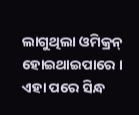ଲାଗୁଥିଲା ଓମିକ୍ରନ୍ ହୋଇଥାଇପାରେ । ଏହା ପରେ ସିନ୍ଧ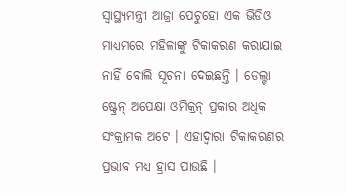ସ୍ୱାସ୍ଥ୍ୟମନ୍ତ୍ରୀ ଆଜ୍ରା ପେଚୁହୋ ଏକ ଭିଡିଓ ମାଧ୍ୟମରେ ମହିଳାଙ୍କୁ ଟିକାକରଣ କରାଯାଇ ନାହିଁ ବୋଲି ସୂଚନା ଦେଇଛନ୍ତି । ଡେଲ୍ଟା ଷ୍ଟ୍ରେନ୍ ଅପେକ୍ଷା ଓମିକ୍ରନ୍ ପ୍ରକାର ଅଧିକ ସଂକ୍ରାମକ ଅଟେ । ଏହାଦ୍ୱାରା ଟିକାକରଣର ପ୍ରଭାବ ମଧ୍ୟ ହ୍ରାସ ପାଉଛି ।